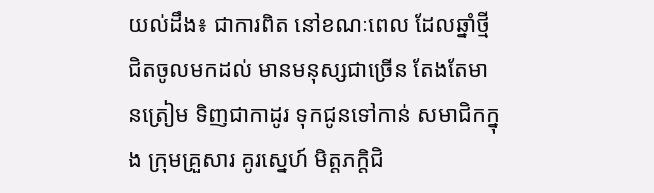យល់ដឹង៖ ជាការពិត នៅខណៈពេល ដែលឆ្នាំថ្មី ជិតចូលមកដល់ មានមនុស្សជាច្រើន តែងតែមានត្រៀម ទិញជាកាដូរ ទុកជូនទៅកាន់ សមាជិកក្នុង ក្រុមគ្រួសារ គូរស្នេហ៍ មិត្តភក្តិជិ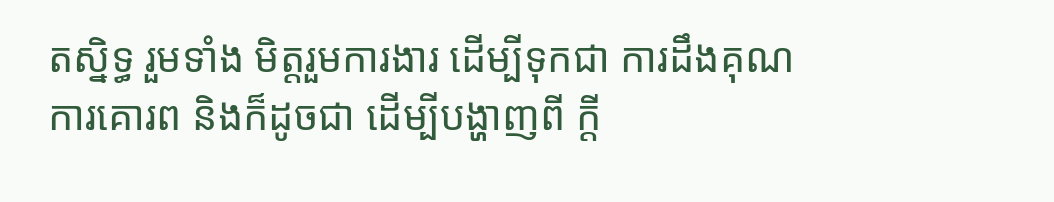តស្និទ្ធ រួមទាំង មិត្តរួមការងារ ដើម្បីទុកជា ការដឹងគុណ ការគោរព និងក៏ដូចជា ដើម្បីបង្ហាញពី ក្តី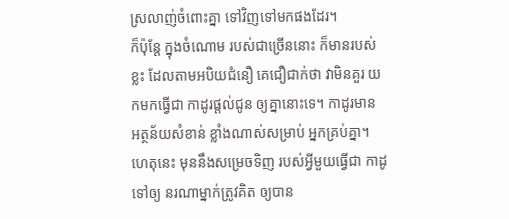ស្រលាញ់ចំពោះគ្នា ទៅវិញទៅមកផងដែរ។
ក៏ប៉ុន្តែ ក្នុងចំណោម របស់ជាច្រើននោះ ក៏មានរបស់ខ្លះ ដែលតាមអបិយជំនឿ គេជឿជាក់ថា វាមិនគួរ យកមកធ្វើជា កាដូរផ្តល់ជូន ឲ្យគ្នានោះទេ។ កាដូរមាន អត្ថន័យសំខាន់ ខ្លាំងណាស់សម្រាប់ អ្នកគ្រប់គ្នា។ ហេតុនេះ មុននឹងសម្រេចទិញ របស់អ្វីមួយធ្វើជា កាដូទៅឲ្យ នរណាម្នាក់ត្រូវគិត ឲ្យបាន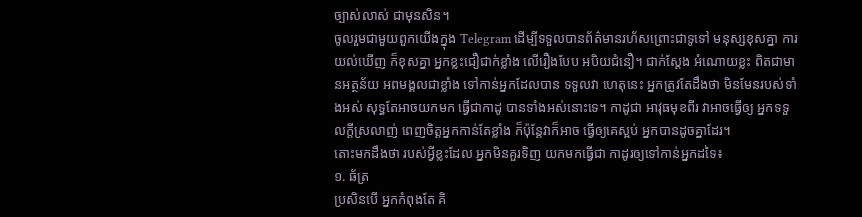ច្បាស់លាស់ ជាមុនសិន។
ចូលរួមជាមួយពួកយើងក្នុង Telegram ដើម្បីទទួលបានព័ត៌មានរហ័សព្រោះជាទូទៅ មនុស្សខុសគ្នា ការយល់ឃើញ ក៏ខុសគ្នា អ្នកខ្លះជឿជាក់ខ្លាំង លើរឿងបែប អបិយជំនឿ។ ជាក់ស្តែង អំណោយខ្លះ ពិតជាមានអត្ថន័យ អពមង្គលជាខ្លាំង ទៅកាន់អ្នកដែលបាន ទទួលវា ហេតុនេះ អ្នកត្រូវតែដឹងថា មិនមែនរបស់ទាំងអស់ សុទ្ធតែអាចយកមក ធ្វើជាកាដូ បានទាំងអស់នោះទេ។ កាដូជា អាវុធមុខពីរ វាអាចធ្វើឲ្យ អ្នកទទួលក្តីស្រលាញ់ ពេញចិត្តអ្នកកាន់តែខ្លាំង ក៏ប៉ុន្តែវាក៏អាច ធ្វើឲ្យគេស្អប់ អ្នកបានដូចគ្នាដែរ។
តោះមកដឹងថា របស់អ្វីខ្លះដែល អ្នកមិនគួរទិញ យកមកធ្វើជា កាដូរឲ្យទៅកាន់អ្នកដទៃ៖
១. ឆ័ត្រ
ប្រសិនបើ អ្នកកំពុងតែ គិ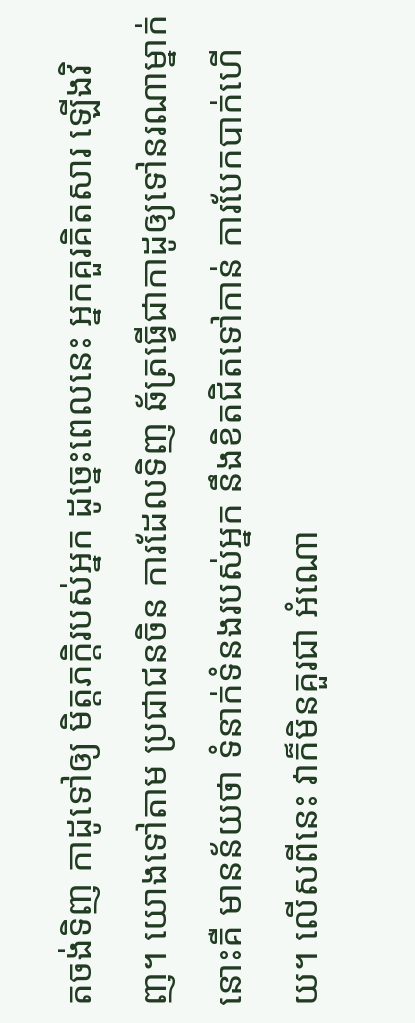តចង់ទិញ កាដូទៅឲ្យ មិត្តភក្តិរបស់អ្នក ដូច្នេះពេលនេះ អ្នកគួរគិតសារ ឡើងវិញ។ យោងទៅតាម ប្រជាជនចិន ការដែលទិញ ឆ័ត្រធ្វើជាកាដូឲ្យទៅនរណាម្នាក់នោះគឺ មានន័យថា ទំនាក់ទំនងរបស់អ្នក នឹងខិតជិតទៅកាន់ ការបែកបាក់ហើយ។ លើសពីនេះ វាក៏មិនគួរជា អំណោ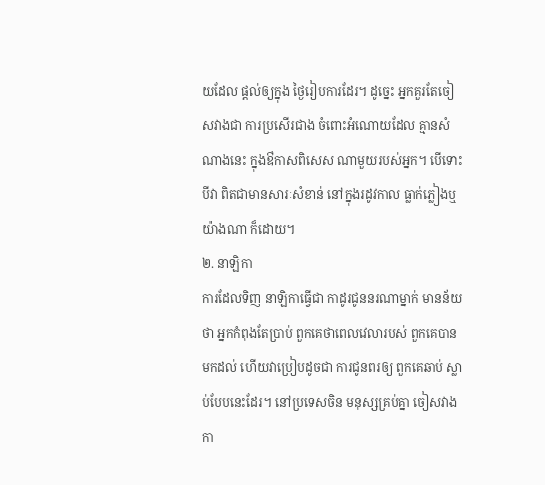យដែល ផ្តល់ឲ្យក្នុង ថ្ងៃរៀបការដែរ។ ដូច្នេះ អ្នកគួរតែចៀសវាងជា ការប្រសើរជាង ចំពោះអំណោយដែល គ្មានសំណាងនេះ ក្នុងឳកាសពិសេស ណាមួយរបស់អ្នក។ បើទោះបីវា ពិតជាមានសារៈសំខាន់ នៅក្នុងរដូវកាល ធ្លាក់ភ្លៀងឬយ៉ាងណា ក៏ដោយ។
២. នាឡិកា
ការដែលទិញ នាឡិកាធ្វើជា កាដូរជូននរណាម្នាក់ មានន័យថា អ្នកកំពុងតែប្រាប់ ពួកគេថាពេលវេលារបស់ ពួកគេបានមកដល់ ហើយវាប្រៀបដូចជា ការជូនពរឲ្យ ពួកគេឆាប់ ស្លាប់បែបនេះដែរ។ នៅប្រទេសចិន មនុស្សគ្រប់គ្នា ចៀសវាងកា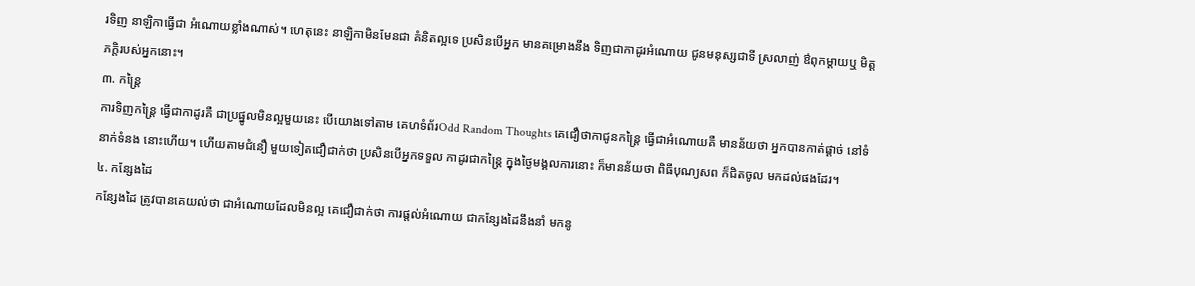រទិញ នាឡិកាធ្វើជា អំណោយខ្លាំងណាស់។ ហេតុនេះ នាឡិកាមិនមែនជា គំនិតល្អទេ ប្រសិនបើអ្នក មានគម្រោងនឹង ទិញជាកាដូរអំណោយ ជូនមនុស្សជាទី ស្រលាញ់ ឳពុកម្តាយឬ មិត្តភក្តិរបស់អ្នកនោះ។
៣. កន្ត្រៃ
ការទិញកន្ត្រៃ ធ្វើជាកាដូរគឺ ជាប្រផ្នូលមិនល្អមួយនេះ បើយោងទៅតាម គេហទំព័រOdd Random Thoughts គេជឿថាកាជូនកន្ត្រៃ ធ្វើជាអំណោយគឺ មានន័យថា អ្នកបានកាត់ផ្តាច់ នៅទំនាក់ទំនង នោះហើយ។ ហើយតាមជំនឿ មួយទៀតជឿជាក់ថា ប្រសិនបើអ្នកទទួល កាដូរជាកន្ត្រៃ ក្នុងថ្ងៃមង្គលការនោះ ក៏មានន័យថា ពិធីបុណ្យសព ក៏ជិតចូល មកដល់ផងដែរ។
៤. កន្សែងដៃ
កន្សែងដៃ ត្រូវបានគេយល់ថា ជាអំណោយដែលមិនល្អ គេជឿជាក់ថា ការផ្តល់អំណោយ ជាកន្សែងដៃនឹងនាំ មកនូ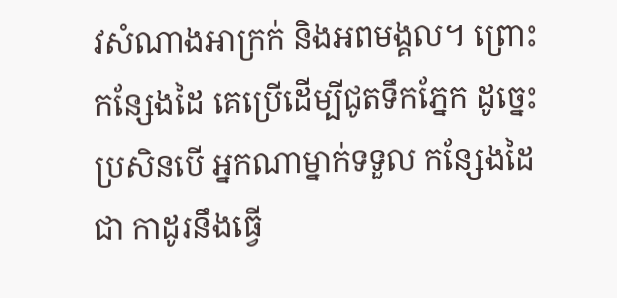វសំណាងអាក្រក់ និងអពមង្គល។ ព្រោះកន្សែងដៃ គេប្រើដើម្បីជូតទឹកភ្នែក ដូច្នេះប្រសិនបើ អ្នកណាម្នាក់ទទួល កន្សែងដៃជា កាដូរនឹងធ្វើ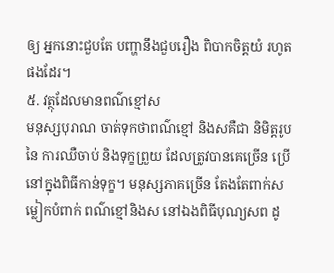ឲ្យ អ្នកនោះជួបតែ បញ្ហានឹងជួបរឿង ពិបាកចិត្តយំ រហូតផងដែរ។
៥. វត្ថុដែលមានពណ៌ខ្មៅស
មនុស្សបុរាណ ចាត់ទុកថាពណ៌ខ្មៅ និងសគឺជា និមិត្តរូបនៃ ការឈឺចាប់ និងទុក្ខព្រួយ ដែលត្រូវបានគេច្រើន ប្រើនៅក្នុងពិធីកាន់ទុក្ខ។ មនុស្សភាគច្រើន តែងតែពាក់សម្លៀកបំពាក់ ពណ៌ខ្មៅនិងស នៅឯងពិធីបុណ្យសព ដូ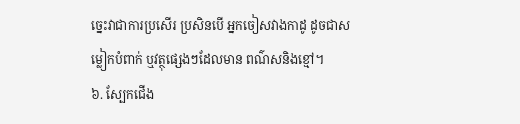ច្នេះវាជាការប្រសើរ ប្រសិនបើ អ្នកចៀសវាងកាដូ ដូចជាសម្លៀកបំពាក់ ឬវត្ថុផ្សេងៗដែលមាន ពណ៌សនិងខ្មៅ។
៦. ស្បែកជើង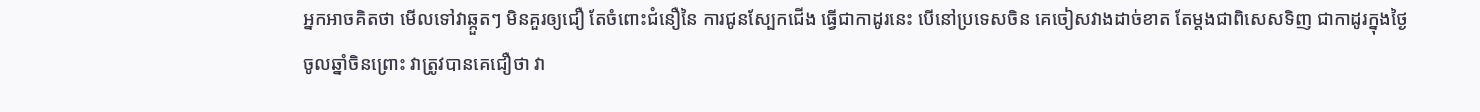អ្នកអាចគិតថា មើលទៅវាឆ្កួតៗ មិនគួរឲ្យជឿ តែចំពោះជំនឿនៃ ការជូនស្បែកជើង ធ្វើជាកាដូរនេះ បើនៅប្រទេសចិន គេចៀសវាងដាច់ខាត តែម្តងជាពិសេសទិញ ជាកាដូរក្នុងថ្ងៃ ចូលឆ្នាំចិនព្រោះ វាត្រូវបានគេជឿថា វា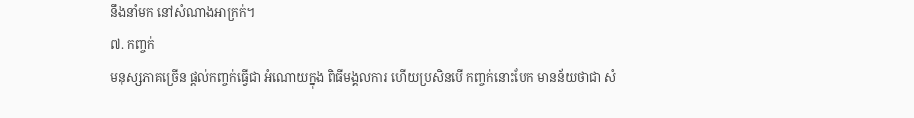នឹងនាំមក នៅសំណាងអាក្រក់។
៧. កញ្ចក់
មនុស្សភាគច្រើន ផ្តល់កញ្ចក់ធ្វើជា អំណោយក្នុង ពិធីមង្គលការ ហើយប្រសិនបើ កញ្ចក់នោះបែក មានន័យថាជា សំ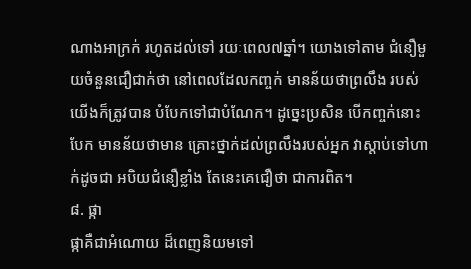ណាងអាក្រក់ រហូតដល់ទៅ រយៈពេល៧ឆ្នាំ។ យោងទៅតាម ជំនឿមួយចំនួនជឿជាក់ថា នៅពេលដែលកញ្ចក់ មានន័យថាព្រលឹង របស់យើងក៏ត្រូវបាន បំបែកទៅជាបំណែក។ ដូច្នេះប្រសិន បើកញ្ចក់នោះបែក មានន័យថាមាន គ្រោះថ្នាក់ដល់ព្រលឹងរបស់អ្នក វាស្តាប់ទៅហាក់ដូចជា អបិយជំនឿខ្លាំង តែនេះគេជឿថា ជាការពិត។
៨. ផ្កា
ផ្កាគឺជាអំណោយ ដ៏ពេញនិយមទៅ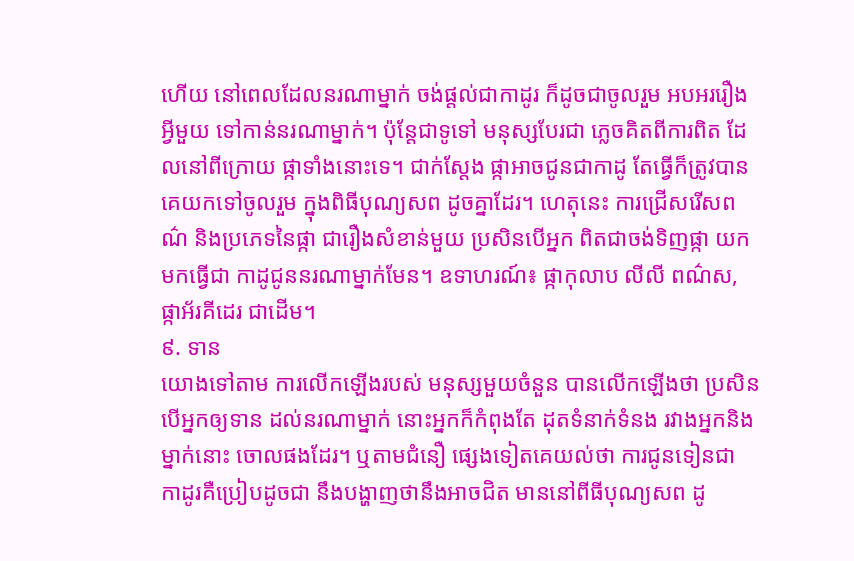ហើយ នៅពេលដែលនរណាម្នាក់ ចង់ផ្តល់ជាកាដូរ ក៏ដូចជាចូលរួម អបអររឿងអ្វីមួយ ទៅកាន់នរណាម្នាក់។ ប៉ុន្តែជាទូទៅ មនុស្សបែរជា ភ្លេចគិតពីការពិត ដែលនៅពីក្រោយ ផ្កាទាំងនោះទេ។ ជាក់ស្តែង ផ្កាអាចជូនជាកាដូ តែធ្វើក៏ត្រូវបាន គេយកទៅចូលរួម ក្នុងពិធីបុណ្យសព ដូចគ្នាដែរ។ ហេតុនេះ ការជ្រើសរើសពណ៌ និងប្រភេទនៃផ្កា ជារឿងសំខាន់មួយ ប្រសិនបើអ្នក ពិតជាចង់ទិញផ្កា យកមកធ្វើជា កាដូជូននរណាម្នាក់មែន។ ឧទាហរណ៍៖ ផ្កាកុលាប លីលី ពណ៌ស, ផ្កាអ័រគីដេរ ជាដើម។
៩. ទាន
យោងទៅតាម ការលើកឡើងរបស់ មនុស្សមួយចំនួន បានលើកឡើងថា ប្រសិនបើអ្នកឲ្យទាន ដល់នរណាម្នាក់ នោះអ្នកក៏កំពុងតែ ដុតទំនាក់ទំនង រវាងអ្នកនិងម្នាក់នោះ ចោលផងដែរ។ ឬតាមជំនឿ ផ្សេងទៀតគេយល់ថា ការជូនទៀនជា កាដូរគឺប្រៀបដូចជា នឹងបង្ហាញថានឹងអាចជិត មាននៅពីធីបុណ្យសព ដូ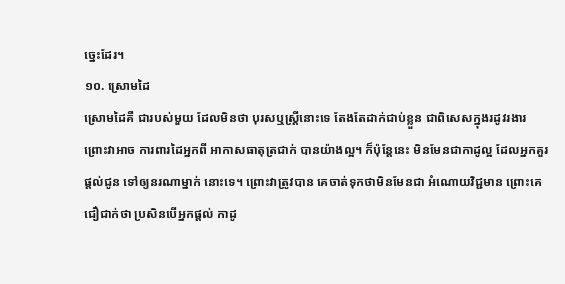ច្នេះដែរ។
១០. ស្រោមដៃ
ស្រោមដៃគឺ ជារបស់មួយ ដែលមិនថា បុរសឬស្រ្តីនោះទេ តែងតែដាក់ជាប់ខ្លួន ជាពិសេសក្នុងរដូវរងារ ព្រោះវាអាច ការពារដៃអ្នកពី អាកាសធាតុត្រជាក់ បានយ៉ាងល្អ។ ក៏ប៉ុន្តែនេះ មិនមែនជាកាដូល្អ ដែលអ្នកគួរផ្តល់ជូន ទៅឲ្យនរណាម្នាក់ នោះទេ។ ព្រោះវាត្រូវបាន គេចាត់ទុកថាមិនមែនជា អំណោយវិជ្ជមាន ព្រោះគេជឿជាក់ថា ប្រសិនបើអ្នកផ្តល់ កាដូ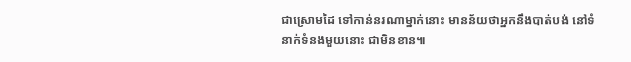ជាស្រោមដៃ ទៅកាន់នរណាម្នាក់នោះ មានន័យថាអ្នកនឹងបាត់បង់ នៅទំនាក់ទំនងមួយនោះ ជាមិនខាន៕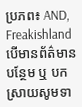ប្រភព៖ AND, Freakishland
បើមានព័ត៌មានបន្ថែម ឬ បកស្រាយសូមទា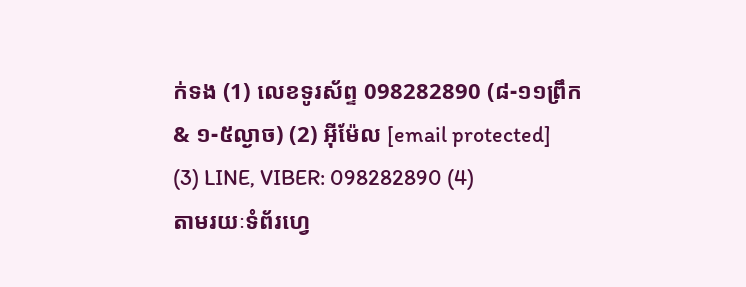ក់ទង (1) លេខទូរស័ព្ទ 098282890 (៨-១១ព្រឹក & ១-៥ល្ងាច) (2) អ៊ីម៉ែល [email protected]
(3) LINE, VIBER: 098282890 (4)
តាមរយៈទំព័រហ្វេ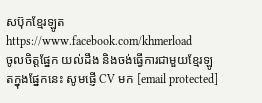សប៊ុកខ្មែរឡូត https://www.facebook.com/khmerload
ចូលចិត្តផ្នែក យល់ដឹង និងចង់ធ្វើការជាមួយខ្មែរឡូតក្នុងផ្នែកនេះ សូមផ្ញើ CV មក [email protected]